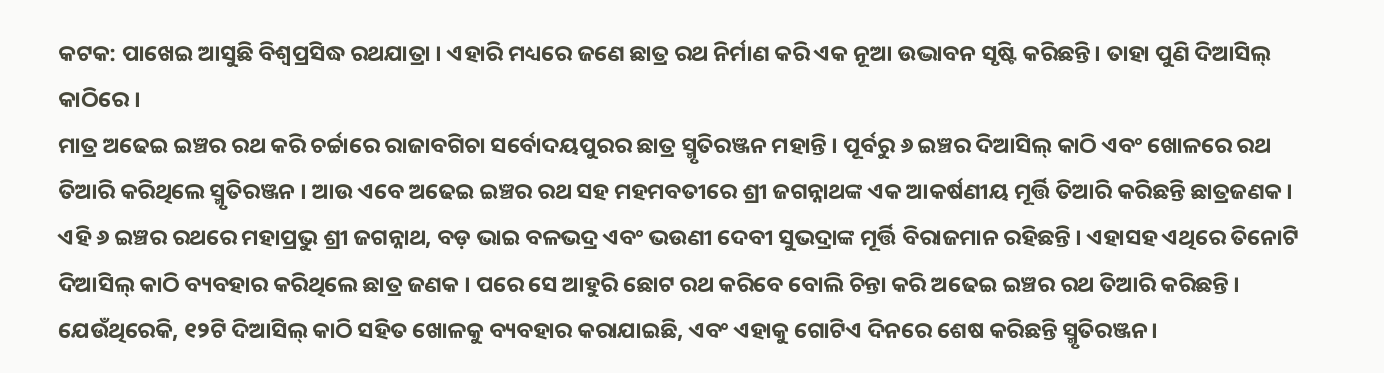କଟକ: ପାଖେଇ ଆସୁଛି ବିଶ୍ୱପ୍ରସିଦ୍ଧ ରଥଯାତ୍ରା । ଏହାରି ମଧ୍ୟରେ ଜଣେ ଛାତ୍ର ରଥ ନିର୍ମାଣ କରି ଏକ ନୂଆ ଉଦ୍ଭାବନ ସୃଷ୍ଟି କରିଛନ୍ତି। ତାହା ପୁଣି ଦିଆସିଲ୍ କାଠିରେ ।
ମାତ୍ର ଅଢେଇ ଇଞ୍ଚର ରଥ କରି ଚର୍ଚ୍ଚାରେ ରାଜାବଗିଚା ସର୍ବୋଦୟପୁରର ଛାତ୍ର ସ୍ମୃତିରଞ୍ଜନ ମହାନ୍ତି । ପୂର୍ବରୁ ୬ ଇଞ୍ଚର ଦିଆସିଲ୍ କାଠି ଏବଂ ଖୋଳରେ ରଥ ତିଆରି କରିଥିଲେ ସ୍ମୃତିରଞ୍ଜନ । ଆଉ ଏବେ ଅଢେଇ ଇଞ୍ଚର ରଥ ସହ ମହମବତୀରେ ଶ୍ରୀ ଜଗନ୍ନାଥଙ୍କ ଏକ ଆକର୍ଷଣୀୟ ମୂର୍ତ୍ତି ତିଆରି କରିଛନ୍ତି ଛାତ୍ରଜଣକ । ଏହି ୬ ଇଞ୍ଚର ରଥରେ ମହାପ୍ରଭୁ ଶ୍ରୀ ଜଗନ୍ନାଥ, ବଡ଼ ଭାଇ ବଳଭଦ୍ର ଏବଂ ଭଉଣୀ ଦେବୀ ସୁଭଦ୍ରାଙ୍କ ମୂର୍ତ୍ତି ବିରାଜମାନ ରହିଛନ୍ତି । ଏହାସହ ଏଥିରେ ତିନୋଟି ଦିଆସିଲ୍ କାଠି ବ୍ୟବହାର କରିଥିଲେ ଛାତ୍ର ଜଣକ । ପରେ ସେ ଆହୁରି ଛୋଟ ରଥ କରିବେ ବୋଲି ଚିନ୍ତା କରି ଅଢେଇ ଇଞ୍ଚର ରଥ ତିଆରି କରିଛନ୍ତି । ଯେଉଁଥିରେକି, ୧୨ଟି ଦିଆସିଲ୍ କାଠି ସହିତ ଖୋଳକୁ ବ୍ୟବହାର କରାଯାଇଛି, ଏବଂ ଏହାକୁ ଗୋଟିଏ ଦିନରେ ଶେଷ କରିଛନ୍ତି ସ୍ମୃତିରଞ୍ଜନ।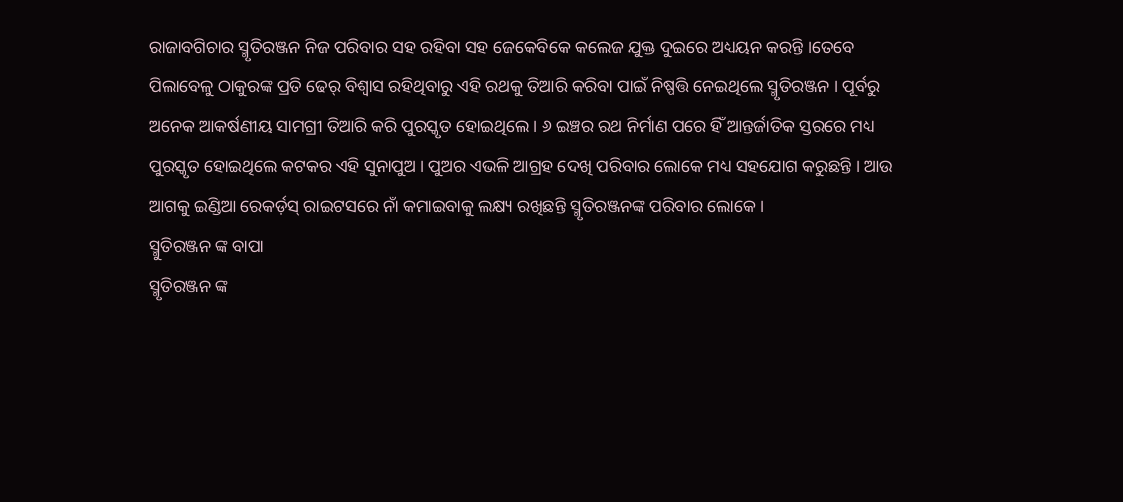ରାଜାବଗିଚାର ସ୍ମୃତିରଞ୍ଜନ ନିଜ ପରିବାର ସହ ରହିବା ସହ ଜେକେବିକେ କଲେଜ ଯୁକ୍ତ ଦୁଇରେ ଅଧ୍ୟୟନ କରନ୍ତି ।ତେବେ ପିଲାବେଳୁ ଠାକୁରଙ୍କ ପ୍ରତି ଢେର୍ ବିଶ୍ୱାସ ରହିଥିବାରୁ ଏହି ରଥକୁ ତିଆରି କରିବା ପାଇଁ ନିଷ୍ପତ୍ତି ନେଇଥିଲେ ସ୍ମୃତିରଞ୍ଜନ । ପୂର୍ବରୁ ଅନେକ ଆକର୍ଷଣୀୟ ସାମଗ୍ରୀ ତିଆରି କରି ପୁରସ୍କୃତ ହୋଇଥିଲେ । ୬ ଇଞ୍ଚର ରଥ ନିର୍ମାଣ ପରେ ହିଁ ଆନ୍ତର୍ଜାତିକ ସ୍ତରରେ ମଧ୍ୟ ପୁରସ୍କୃତ ହୋଇଥିଲେ କଟକର ଏହି ସୁନାପୁଅ । ପୁଅର ଏଭଳି ଆଗ୍ରହ ଦେଖି ପରିବାର ଲୋକେ ମଧ୍ୟ ସହଯୋଗ କରୁଛନ୍ତି । ଆଉ ଆଗକୁ ଇଣ୍ଡିଆ ରେକର୍ଡ଼ସ୍ ରାଇଟସରେ ନାଁ କମାଇବାକୁ ଲକ୍ଷ୍ୟ ରଖିଛନ୍ତି ସ୍ମୃତିରଞ୍ଜନଙ୍କ ପରିବାର ଲୋକେ ।
ସ୍ମୁତିରଞ୍ଜନ ଙ୍କ ବାପା
ସ୍ମୃତିରଞ୍ଜନ ଙ୍କ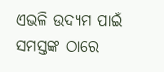ଏଭଳି ଉଦ୍ୟମ ପାଇଁ ସମସ୍ତଙ୍କ ଠାରେ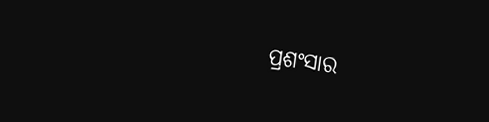ପ୍ରଶଂସାର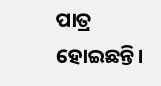ପାତ୍ର ହୋଇଛନ୍ତି।